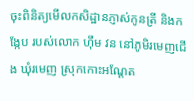ចុះពិនិត្យមើលកសិដ្ឋានភ្ញាស់កូនត្រី និងកង្កែប របស់លោក ហ៊ឹម វន នៅភូមិរមេញជើង ឃុំរមេញ ស្រុកកោះអណ្តែត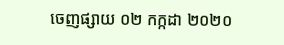ចេញផ្សាយ ០២ កក្កដា ២០២០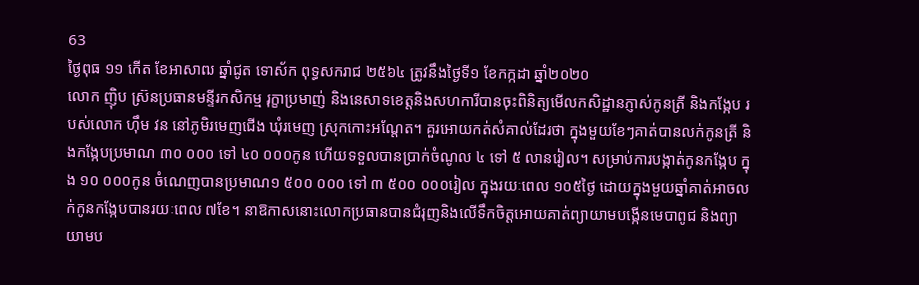63
ថ្ងៃពុធ ១១ កើត ខែអាសាឍ ឆ្នាំជូត ទោស័ក ពុទ្ធសករាជ ២៥៦៤ ត្រូវនឹងថ្ងៃទី១ ខែកក្កដា ឆ្នាំ២០២០
លោក ញ៉ិប ស្រ៊នប្រធានមន្ទីរកសិកម្ម រុក្ខាប្រមាញ់ និងនេសាទខេត្តនិងសហការីបានចុះពិនិត្យមើលកសិដ្ឋានភ្ញាស់កូនត្រី និងកង្កែប របស់លោក ហ៊ឹម វន នៅភូមិរមេញជើង ឃុំរមេញ ស្រុកកោះអណ្តែត។ គួរអោយកត់សំគាល់ដែរថា ក្នុងមួយខែៗគាត់បានលក់កូនត្រី និងកង្កែបប្រមាណ ៣០ ០០០ ទៅ ៤០ ០០០កូន ហើយទទួលបានប្រាក់ចំណូល ៤ ទៅ ៥ លានរៀល។ សម្រាប់ការបង្កាត់កូនកង្កែប ក្នុង ១០ ០០០កូន ចំណេញបានប្រមាណ១ ៥០០ ០០០ ទៅ ៣ ៥០០ ០០០រៀល ក្នុងរយៈពេល ១០៥ថ្ងៃ ដោយក្នុងមួយឆ្នាំគាត់អាចលក់កូនកង្កែបបានរយៈពេល ៧ខែ។ នាឱកាសនោះលោកប្រធានបានជំរុញនិងលើទឹកចិត្តអោយគាត់ព្យាយាមបង្កើនមេបាពូជ និងព្យាយាមប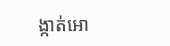ង្កាត់អោ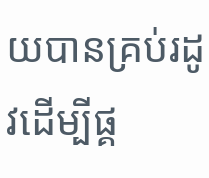យបានគ្រប់រដូវដើម្បីផ្គ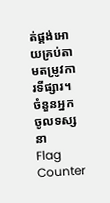ត់ផ្គង់អោយគ្រប់តាមតម្រូវការទីផ្សារ។
ចំនួនអ្នកចូលទស្សនា
Flag Counter